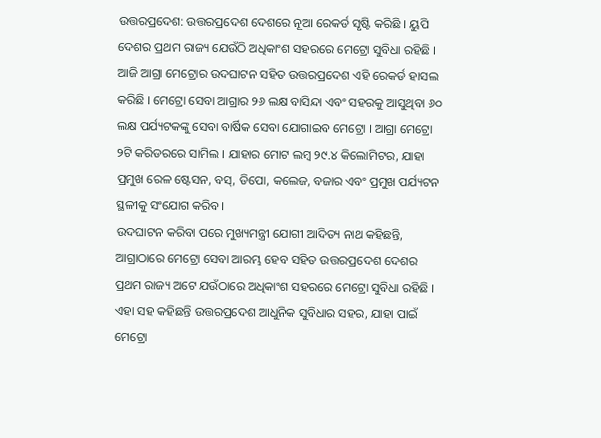ଉତ୍ତରପ୍ରଦେଶ: ଉତ୍ତରପ୍ରଦେଶ ଦେଶରେ ନୂଆ ରେକର୍ଡ ସୃଷ୍ଟି କରିଛି । ୟୁପି ଦେଶର ପ୍ରଥମ ରାଜ୍ୟ ଯେଉଁଠି ଅଧିକାଂଶ ସହରରେ ମେଟ୍ରୋ ସୁବିଧା ରହିଛି । ଆଜି ଆଗ୍ରା ମେଟ୍ରୋର ଉଦଘାଟନ ସହିତ ଉତ୍ତରପ୍ରଦେଶ ଏହି ରେକର୍ଡ ହାସଲ କରିଛି । ମେଟ୍ରୋ ସେବା ଆଗ୍ରାର ୨୬ ଲକ୍ଷ ବାସିନ୍ଦା ଏବଂ ସହରକୁ ଆସୁଥିବା ୬୦ ଲକ୍ଷ ପର୍ଯ୍ୟଟକଙ୍କୁ ସେବା ବାର୍ଷିକ ସେବା ଯୋଗାଇବ ମେଟ୍ରୋ । ଆଗ୍ରା ମେଟ୍ରୋ ୨ଟି କରିଡରରେ ସାମିଲ । ଯାହାର ମୋଟ ଲମ୍ବ ୨୯.୪ କିଲୋମିଟର, ଯାହା ପ୍ରମୁଖ ରେଳ ଷ୍ଟେସନ, ବସ୍, ଡିପୋ, କଲେଜ, ବଜାର ଏବଂ ପ୍ରମୁଖ ପର୍ଯ୍ୟଟନ ସ୍ଥଳୀକୁ ସଂଯୋଗ କରିବ।
ଉଦଘାଟନ କରିବା ପରେ ମୁଖ୍ୟମନ୍ତ୍ରୀ ଯୋଗୀ ଆଦିତ୍ୟ ନାଥ କହିଛନ୍ତି, ଆଗ୍ରାଠାରେ ମେଟ୍ରୋ ସେବା ଆରମ୍ଭ ହେବ ସହିତ ଉତ୍ତରପ୍ରଦେଶ ଦେଶର ପ୍ରଥମ ରାଜ୍ୟ ଅଟେ ଯଉଁଠାରେ ଅଧିକାଂଶ ସହରରେ ମେଟ୍ରୋ ସୁବିଧା ରହିଛି । ଏହା ସହ କହିଛନ୍ତି ଉତ୍ତରପ୍ରଦେଶ ଆଧୁନିକ ସୁବିଧାର ସହର, ଯାହା ପାଇଁ ମେଟ୍ରୋ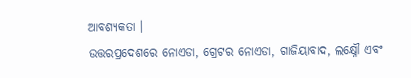ଆବଶ୍ୟକତା ।
ଉତ୍ତରପ୍ରଦେଶରେ ନୋଏଡା, ଗ୍ରେଟର ନୋଏଡା, ଗାଜିୟାବାଦ, ଲକ୍ଷ୍ନୌ ଏବଂ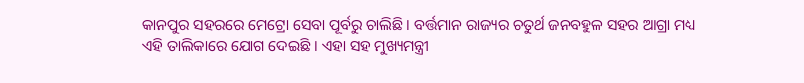କାନପୁର ସହରରେ ମେଟ୍ରୋ ସେବା ପୂର୍ବରୁ ଚାଲିଛି । ବର୍ତ୍ତମାନ ରାଜ୍ୟର ଚତୁର୍ଥ ଜନବହୁଳ ସହର ଆଗ୍ରା ମଧ୍ୟ ଏହି ତାଲିକାରେ ଯୋଗ ଦେଇଛି । ଏହା ସହ ମୁଖ୍ୟମନ୍ତ୍ରୀ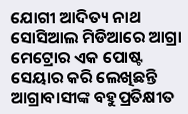ଯୋଗୀ ଆଦିତ୍ୟ ନାଥ ସୋସିଆଲ ମିଡିଆରେ ଆଗ୍ରା ମେଟ୍ରୋର ଏକ ପୋଷ୍ଟ ସେୟାର କରି ଲେଖିଛନ୍ତି ଆଗ୍ରାବାସୀଙ୍କ ବହୁପ୍ରତିକ୍ଷୀତ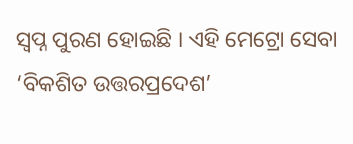ସ୍ବପ୍ନ ପୁରଣ ହୋଇଛି । ଏହି ମେଟ୍ରୋ ସେବା ‘ବିକଶିତ ଉତ୍ତରପ୍ରଦେଶ’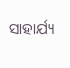ସାହାର୍ଯ୍ୟ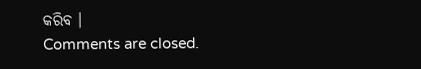କରିବ ।
Comments are closed.